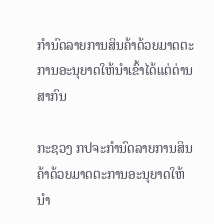ກຳນົດລາຍການສິນຄ້າດ້ວຍມາດຕະການອະນຸຍາດໃຫ້ນໍາເຂົ້າໄດ້ແຕ່ດ່ານສາກົນ

ກະຊວງ ກປຈະກຳນົດລາຍການສິນຄ້າດ້ວຍມາດຕະການອະນຸຍາດໃຫ້ນໍາ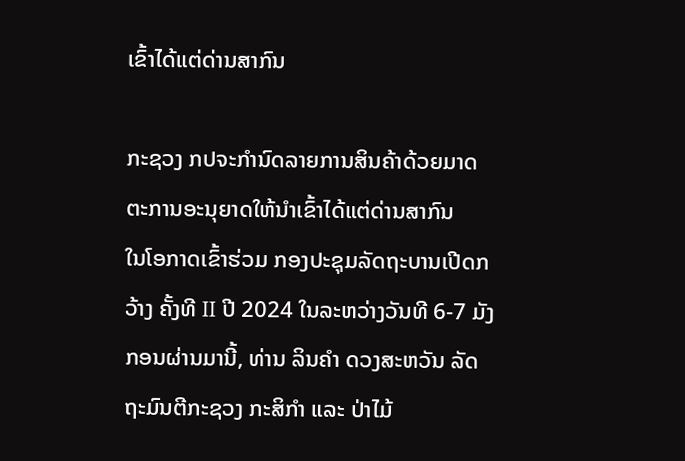ເຂົ້າໄດ້ແຕ່ດ່ານສາກົນ

ກະຊວງ ກປຈະກຳນົດລາຍການສິນຄ້າດ້ວຍມາດຕະການອະນຸຍາດໃຫ້ນໍາເຂົ້າໄດ້ແຕ່ດ່ານສາກົນ
ໃນໂອກາດເຂົ້າຮ່ວມ ກອງປະຊຸມລັດຖະບານເປີດກວ້າງ ຄັ້ງທີ II ປີ 2024 ໃນລະຫວ່າງວັນທີ 6-7 ມັງກອນຜ່ານມານີ້, ທ່ານ ລິນຄຳ ດວງສະຫວັນ ລັດຖະມົນຕີກະຊວງ ກະສິກຳ ແລະ ປ່າໄມ້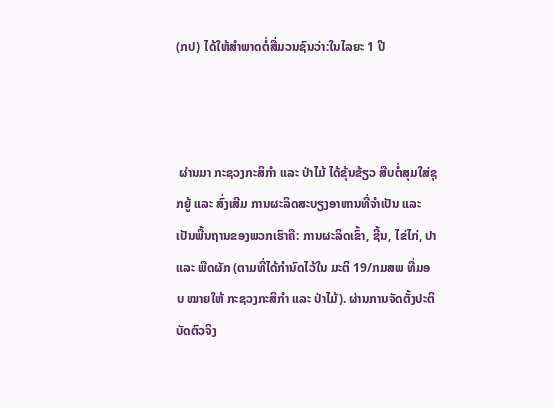(ກປ) ໄດ້ໃຫ້ສຳພາດຕໍ່ສື່ມວນຊົນວ່າ:ໃນໄລຍະ 1 ປີ



 ຜ່ານມາ ກະຊວງກະສິກຳ ແລະ ປ່າໄມ້ ໄດ້ຂຸ້ນຂ້ຽວ ສືບຕໍ່ສຸມໃສ່ຊຸກຍູ້ ແລະ ສົ່ງເສີມ ການຜະລິດສະບຽງອາຫານທີ່ຈຳເປັນ ແລະ ເປັນພື້ນຖານຂອງພວກເຮົາຄື: ການຜະລິດເຂົ້າ, ຊີ້ນ, ໄຂ່ໄກ່, ປາ ແລະ ພືດຜັກ (ຕາມທີ່ໄດ້ກໍານົດໄວ້ໃນ ມະຕິ 19/ກມສພ ທີ່ມອບ ໝາຍໃຫ້ ກະຊວງກະສິກຳ ແລະ ປ່າໄມ້). ຜ່ານການຈັດຕັ້ງປະຕິບັດຕົວຈິງ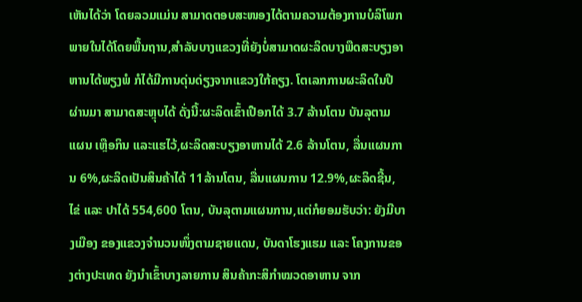ເຫັນໄດ້ວ່າ ໂດຍລວມແມ່ນ ສາມາດຕອບສະໜອງໄດ້ຕາມຄວາມຕ້ອງການບໍລິໂພກພາຍໃນໄດ້ໂດຍພື້ນຖານ,ສໍາລັບບາງແຂວງທີ່ຍັງບໍ່ສາມາດຜະລິດບາງພືດສະບຽງອາຫານໄດ້ພຽງພໍ ກໍໄດ້ມີການດຸ່ນດ່ຽງຈາກແຂວງໃກ້ຄຽງ. ໂຕເລກການຜະລິດໃນປີຜ່ານມາ ສາມາດສະຫຼຸບໄດ້ ດັ່ງນີ້:ຜະລິດເຂົ້າເປືອກໄດ້ 3.7 ລ້ານໂຕນ ບັນລຸຕາມແຜນ ເຫຼືອກິນ ແລະແຮໄວ້,ຜະລິດສະບຽງອາຫານໄດ້ 2.6 ລ້ານໂຕນ, ລື່ນແຜນການ 6%,ຜະລິດເປັນສິນຄ້າໄດ້ 11ລ້ານໂຕນ, ລື່ນແຜນການ 12.9%,ຜະລິດຊີ້ນ, ໄຂ່ ແລະ ປາໄດ້ 554,600 ໂຕນ, ບັນລຸຕາມແຜນການ,ແຕ່ກໍຍອມຮັບວ່າ: ຍັງມີບາງເມືອງ ຂອງແຂວງຈຳນວນໜຶ່ງຕາມຊາຍແດນ, ບັນດາໂຮງແຮມ ແລະ ໂຄງການຂອງຕ່າງປະເທດ ຍັງນໍາເຂົ້າບາງລາຍການ ສິນຄ້າກະສິກຳໝວດອາຫານ ຈາກ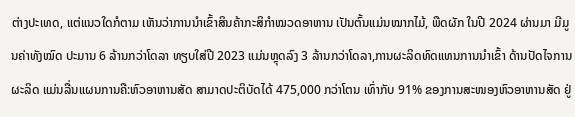ຕ່າງປະເທດ, ແຕ່ແນວໃດກໍຕາມ ເຫັນວ່າການນໍາເຂົ້າສິນຄ້າກະສິກຳໝວດອາຫານ ເປັນຕົ້ນແມ່ນໝາກໄມ້, ພືດຜັກ ໃນປີ 2024 ຜ່ານມາ ມີມູນຄ່າທັງໝົດ ປະມານ 6 ລ້ານກວ່າໂດລາ ທຽບໃສ່ປີ 2023 ແມ່ນຫຼຸດລົງ 3 ລ້ານກວ່າໂດລາ,ການຜະລິດທົດແທນການນໍາເຂົ້າ ດ້ານປັດໄຈການຜະລິດ ແມ່ນລື່ນແຜນການຄື:ຫົວອາຫານສັດ ສາມາດປະຕິບັດໄດ້ 475,000 ກວ່າໂຕນ ເທົ່າກັບ 91% ຂອງການສະໜອງຫົວອາຫານສັດ ຢູ່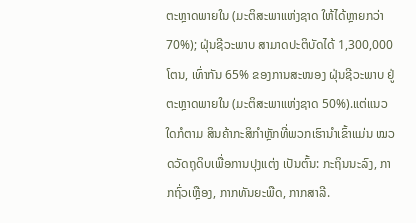ຕະຫຼາດພາຍໃນ (ມະຕິສະພາແຫ່ງຊາດ ໃຫ້ໄດ້ຫຼາຍກວ່າ 70%); ຝຸ່ນຊີວະພາບ ສາມາດປະຕິບັດໄດ້ 1,300,000 ໂຕນ, ເທົ່າກັນ 65% ຂອງການສະໜອງ ຝຸ່ນຊີວະພາບ ຢູ່ຕະຫຼາດພາຍໃນ (ມະຕິສະພາແຫ່ງຊາດ 50%).ແຕ່ແນວໃດກໍຕາມ ສິນຄ້າກະສິກຳຫຼັກທີ່ພວກເຮົານໍາເຂົ້າແມ່ນ ໝວດວັດຖຸດິບເພື່ອການປຸງແຕ່ງ ເປັນຕົ້ນ: ກະຖິນນະລົງ, ກາກຖົ່ວເຫຼືອງ, ກາກທັນຍະພືດ, ກາກສາລີ.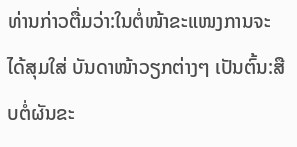ທ່ານກ່າວຕື່ມວ່າ:ໃນຕໍ່ໜ້າຂະແໜງການຈະໄດ້ສຸມໃສ່ ບັນດາໜ້າວຽກຕ່າງໆ ເປັນຕົ້ນ:ສືບຕໍ່ຜັນຂະ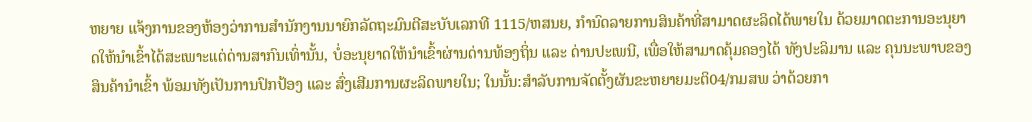ຫຍາຍ ແຈ້ງການຂອງຫ້ອງວ່າການສໍານັກງານນາຍົກລັດຖະມົນຕີສະບັບເລກທີ 1115/ຫສນຍ, ກຳນົດລາຍການສິນຄ້າທີ່ສາມາດຜະລິດໄດ້ພາຍໃນ ດ້ວຍມາດຕະການອະນຸຍາດໃຫ້ນໍາເຂົ້າໄດ້ສະເພາະແຕ່ດ່ານສາກົນເທົ່ານັ້ນ, ບໍ່ອະນຸຍາດໃຫ້ນໍາເຂົ້າຜ່ານດ່ານທ້ອງຖິ່ນ ແລະ ດ່ານປະເພນີ, ເພື່ອໃຫ້ສາມາດຄຸ້ມຄອງໄດ້ ທັງປະລິມານ ແລະ ຄຸນນະພາບຂອງສິນຄ້ານໍາເຂົ້າ ພ້ອມທັງເປັນການປົກປ້ອງ ແລະ ສົ່ງເສີມການຜະລິດພາຍໃນ; ໃນນັ້ນ:ສຳລັບການຈັດຕັ້ງຜັນຂະຫຍາຍມະຕິ04/ກມສພ ວ່າດ້ວຍກາ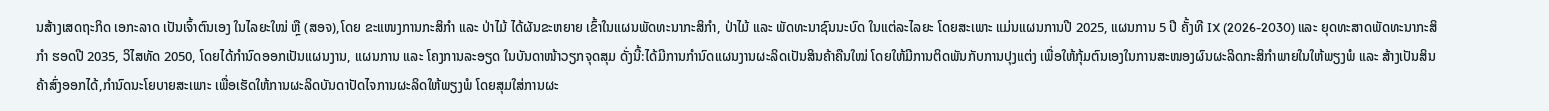ນສ້າງເສດຖະກິດ ເອກະລາດ ເປັນເຈົ້າຕົນເອງ ໃນໄລຍະໃໝ່ ຫຼື (ສອຈ),ໂດຍ ຂະແໜງການກະສິກຳ ແລະ ປ່າໄມ້ ໄດ້ຜັນຂະຫຍາຍ ເຂົ້າໃນແຜນພັດທະນາກະສິກຳ, ປ່າໄມ້ ແລະ ພັດທະນາຊົນນະບົດ ໃນແຕ່ລະໄລຍະ ໂດຍສະເພາະ ແມ່ນແຜນການປີ 2025, ແຜນການ 5 ປີ ຄັ້ງທີ IX (2026-2030) ແລະ ຍຸດທະສາດພັດທະນາກະສິກໍາ ຮອດປີ 2035, ວິໄສທັດ 2050, ໂດຍໄດ້ກໍານົດອອກເປັນແຜນງານ, ແຜນການ ແລະ ໂຄງການລະອຽດ ໃນບັນດາໜ້າວຽກຈຸດສຸມ ດັ່ງນີ້:ໄດ້ມີການກຳນົດແຜນງານຜະລິດເປັນສິນຄ້າຄືນໃໝ່ ໂດຍໃຫ້ມີການຕິດພັນກັບການປຸງແຕ່ງ ເພື່ອໃຫ້ກຸ້ມຕົນເອງໃນການສະໜອງຜົນຜະລິດກະສິກຳພາຍໃນໃຫ້ພຽງພໍ ແລະ ສ້າງເປັນສິນຄ້າສົ່ງອອກໄດ້,ກໍານົດນະໂຍບາຍສະເພາະ ເພື່ອເຮັດໃຫ້ການຜະລິດບັນດາປັດໄຈການຜະລິດໃຫ້ພຽງພໍ ໂດຍສຸມໃສ່ການຜະ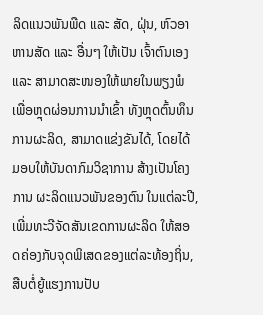ລິດແນວພັນພືດ ແລະ ສັດ, ຝຸ່ນ, ຫົວອາຫານສັດ ແລະ ອື່ນໆ ໃຫ້ເປັນ ເຈົ້າຕົນເອງ ແລະ ສາມາດສະໜອງໃຫ້ພາຍໃນພຽງພໍ ເພື່ອຫຼຸດຜ່ອນການນໍາເຂົ້າ ທັງຫຼຸດຕົ້ນທຶນການຜະລິດ, ສາມາດແຂ່ງຂັນໄດ້, ໂດຍໄດ້ມອບໃຫ້ບັນດາກົມວິຊາການ ສ້າງເປັນໂຄງການ ຜະລິດແນວພັນຂອງຕົນ ໃນແຕ່ລະປີ, ເພີ່ມທະວີຈັດສັນເຂດການຜະລິດ ໃຫ້ສອດຄ່ອງກັບຈຸດພິເສດຂອງແຕ່ລະທ້ອງຖິ່ນ, ສືບຕໍ່ຍູ້ແຮງການປັບ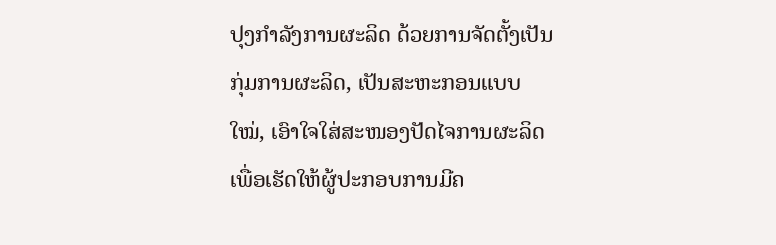ປຸງກໍາລັງການຜະລິດ ດ້ວຍການຈັດຕັ້ງເປັນກຸ່ມການຜະລິດ, ເປັນສະຫະກອນແບບໃໝ່, ເອົາໃຈໃສ່ສະໜອງປັດໄຈການຜະລິດ ເພື່ອເຮັດໃຫ້ຜູ້ປະກອບການມີຄ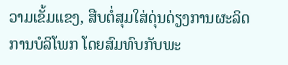ວາມເຂັ້ມແຂງ, ສືບຕໍ່ສຸມໃສ່ດຸ່ນດ່ຽງການຜະລິດ ການບໍລິໂພກ ໂດຍສົມທົບກັບພະ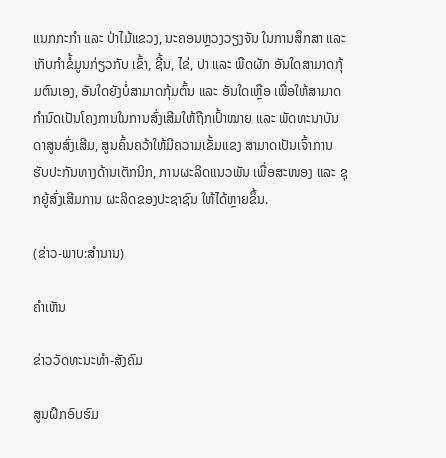ແນກກະກໍາ ແລະ ປ່າໄມ້ແຂວງ, ນະຄອນຫຼວງວຽງຈັນ ໃນການສຶກສາ ແລະ ເກັບກຳຂໍ້ມູນກ່ຽວກັບ ເຂົ້າ, ຊີ້ນ, ໄຂ່, ປາ ແລະ ພືດຜັກ ອັນໃດສາມາດກຸ້ມຕົນເອງ, ອັນໃດຍັງບໍ່ສາມາດກຸ້ມຕົ້ນ ແລະ ອັນໃດເຫຼືອ ເພື່ອໃຫ້ສາມາດກຳນົດເປັນໂຄງການໃນການສົ່ງເສີມໃຫ້ຖືກເປົ້າໝາຍ ແລະ ພັດທະນາບັນດາສູນສົ່ງເສີມ, ສູນຄົ້ນຄວ້າໃຫ້ມີຄວາມເຂັ້ມແຂງ ສາມາດເປັນເຈົ້າການ ຮັບປະກັນທາງດ້ານເຕັກນິກ, ການຜະລິດແນວພັນ ເພື່ອສະໜອງ ແລະ ຊຸກຍູ້ສົ່ງເສີມການ ຜະລິດຂອງປະຊາຊົນ ໃຫ້ໄດ້ຫຼາຍຂຶ້ນ.

(ຂ່າວ-ພາບ:ສຳນານ)

ຄໍາເຫັນ

ຂ່າວວັດທະນະທຳ-ສັງຄົມ

ສູນຝຶກອົບຮົມ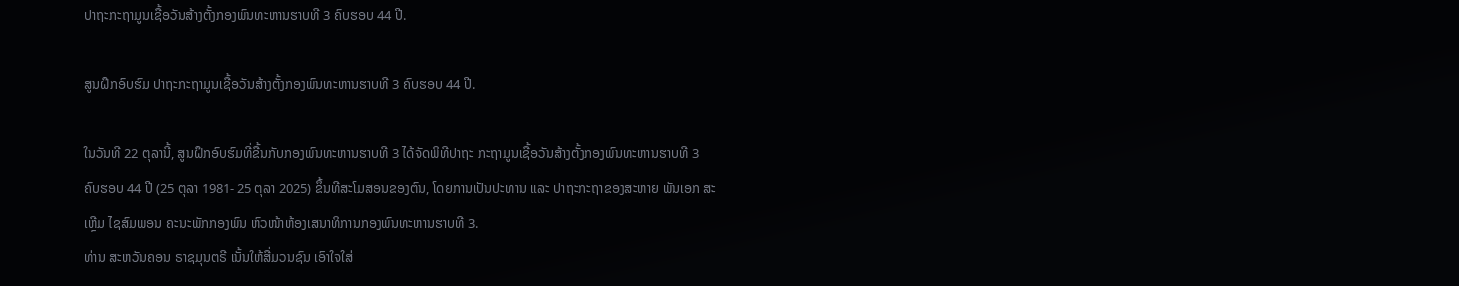ປາຖະກະຖາມູນເຊື້ອວັນສ້າງຕັ້ງກອງພົນທະຫານຮາບທີ 3 ຄົບຮອບ 44 ປີ.

ສູນຝຶກອົບຮົມ ປາຖະກະຖາມູນເຊື້ອວັນສ້າງຕັ້ງກອງພົນທະຫານຮາບທີ 3 ຄົບຮອບ 44 ປີ.

ໃນວັນທີ 22 ຕຸລານີ້, ສູນຝຶກອົບຮົມທີ່ຂື້ນກັບກອງພົນທະຫານຮາບທີ 3 ໄດ້ຈັດພິທີປາຖະ ກະຖາມູນເຊື້ອວັນສ້າງຕັ້ງກອງພົນທະຫານຮາບທີ 3 ຄົບຮອບ 44 ປີ (25 ຕຸລາ 1981- 25 ຕຸລາ 2025) ຂຶ້ນທີສະໂມສອນຂອງຕົນ, ໂດຍການເປັນປະທານ ແລະ ປາຖະກະຖາຂອງສະຫາຍ ພັນເອກ ສະເຫຼີມ ໄຊສົມພອນ ຄະນະພັກກອງພົນ ຫົວໜ້າຫ້ອງເສນາທິການກອງພົນທະຫານຮາບທີ 3.
ທ່ານ ສະຫວັນຄອນ ຣາຊມຸນຕຣີ ເນັ້ນໃຫ້ສື່ມວນຊົນ ເອົາໃຈໃສ່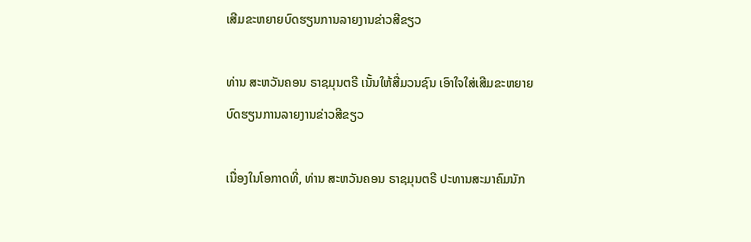ເສີມຂະຫຍາຍບົດຮຽນການລາຍງານຂ່າວສີຂຽວ

ທ່ານ ສະຫວັນຄອນ ຣາຊມຸນຕຣີ ເນັ້ນໃຫ້ສື່ມວນຊົນ ເອົາໃຈໃສ່ເສີມຂະຫຍາຍບົດຮຽນການລາຍງານຂ່າວສີຂຽວ

ເນື່ອງໃນໂອກາດທີ່, ທ່ານ ສະຫວັນຄອນ ຣາຊມຸນຕຣີ ປະທານສະມາຄົມນັກ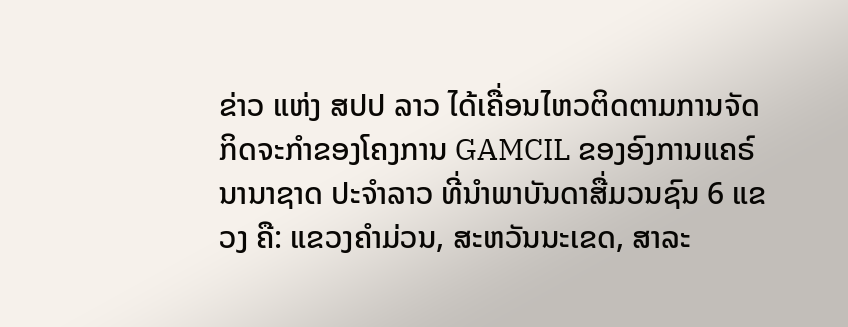ຂ່າວ ແຫ່ງ ສປປ ລາວ ໄດ້ເຄື່ອນໄຫວຕິດຕາມການຈັດກິດຈະກໍາຂອງໂຄງການ GAMCIL ຂອງອົງການແຄຣ໌ ນານາຊາດ ປະຈຳລາວ ທີ່ນຳພາບັນດາສື່ມວນຊົນ 6 ແຂວງ ຄື: ແຂວງຄໍາມ່ວນ, ສະຫວັນນະເຂດ, ສາລະ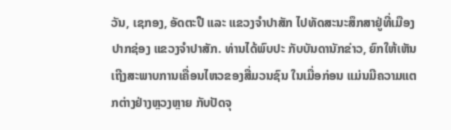ວັນ, ເຊກອງ, ອັດຕະປື ແລະ ແຂວງຈໍາປາສັກ ໄປທັດສະນະສຶກສາຢູ່ທີ່ເມືອງປາກຊ່ອງ ແຂວງຈຳປາສັກ. ທ່ານໄດ້ພົບປະ ກັບບັນດານັກຂ່າວ, ຍົກໃຫ້ເຫັນເຖີງສະພາບການເຄື່ອນໄຫວຂອງສື່ມວນຊົນ ໃນເມື່ອກ່ອນ ແມ່ນມີຄວາມແຕກຕ່າງຢ່າງຫຼວງຫຼາຍ ກັບປັດຈຸ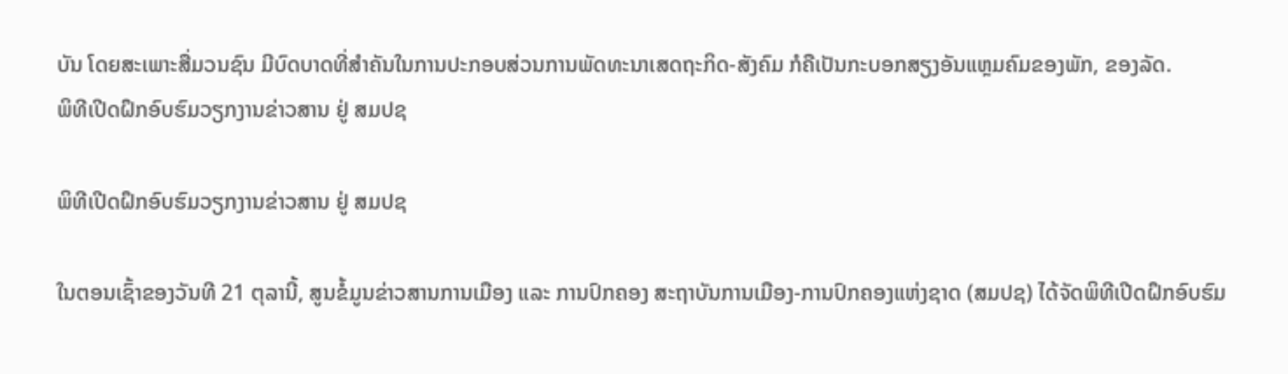ບັນ ໂດຍສະເພາະສື່ມວນຊົນ ມີບົດບາດທີ່ສຳຄັນໃນການປະກອບສ່ວນການພັດທະນາເສດຖະກິດ-ສັງຄົມ ກໍຄືເປັນກະບອກສຽງອັນແຫຼມຄົມຂອງພັກ, ຂອງລັດ.
ພິທີເປີດຝຶກອົບຮົມວຽກງານຂ່າວສານ ຢູ່ ສມປຊ

ພິທີເປີດຝຶກອົບຮົມວຽກງານຂ່າວສານ ຢູ່ ສມປຊ

ໃນຕອນເຊົ້າຂອງວັນທີ 21 ຕຸລານີ້, ສູນຂໍ້ມູນຂ່າວສານການເມືອງ ແລະ ການປົກຄອງ ສະຖາບັນການເມືອງ-ການປົກຄອງແຫ່ງຊາດ (ສມປຊ) ໄດ້ຈັດພິທີເປີດຝຶກອົບຮົມ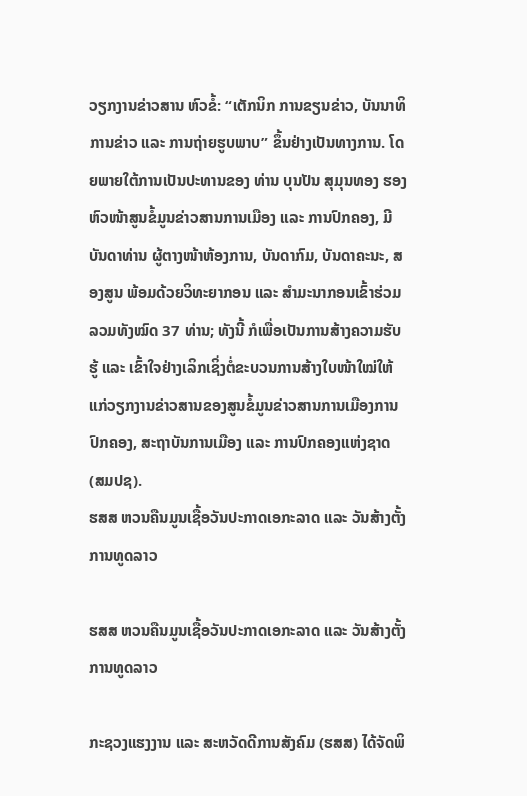ວຽກງານຂ່າວສານ ຫົວຂໍ້: “ເຕັກນິກ ການຂຽນຂ່າວ, ບັນນາທິການຂ່າວ ແລະ ການຖ່າຍຮູບພາບ” ຂຶ້ນຢ່າງເປັນທາງການ. ໂດຍພາຍໃຕ້ການເປັນປະທານຂອງ ທ່ານ ບຸນປັນ ສຸມຸນທອງ ຮອງຫົວໜ້າສູນຂໍ້ມູນຂ່າວສານການເມືອງ ແລະ ການປົກຄອງ, ມີບັນດາທ່ານ ຜູ້ຕາງໜ້າຫ້ອງການ, ບັນດາກົມ, ບັນດາຄະນະ, ສອງສູນ ພ້ອມດ້ວຍວິທະຍາກອນ ແລະ ສຳມະນາກອນເຂົ້າຮ່ວມລວມທັງໝົດ 37 ທ່ານ; ທັງນີ້ ກໍເພື່ອເປັນການສ້າງຄວາມຮັບຮູ້ ແລະ ເຂົ້າໃຈຢ່າງເລິກເຊິ່ງຕໍ່ຂະບວນການສ້າງໃບໜ້າໃໝ່ໃຫ້ແກ່ວຽກງານຂ່າວສານຂອງສູນຂໍ້ມູນຂ່າວສານການເມືອງການປົກຄອງ, ສະຖາບັນການເມືອງ ແລະ ການປົກຄອງແຫ່ງຊາດ (ສມປຊ).
ຮສສ ຫວນຄືນມູນເຊື້ອວັນປະກາດເອກະລາດ ແລະ ວັນສ້າງຕັ້ງການທູດລາວ

ຮສສ ຫວນຄືນມູນເຊື້ອວັນປະກາດເອກະລາດ ແລະ ວັນສ້າງຕັ້ງການທູດລາວ

ກະຊວງແຮງງານ ແລະ ສະຫວັດດີການສັງຄົມ (ຮສສ) ໄດ້ຈັດພິ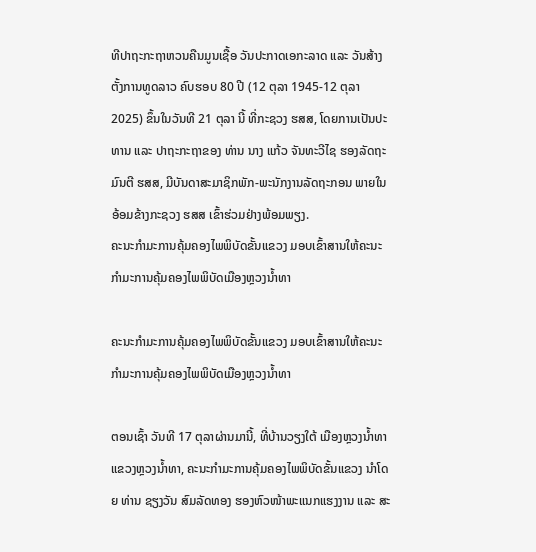ທີປາຖະກະຖາຫວນຄືນມູນເຊື້ອ ວັນປະກາດເອກະລາດ ແລະ ວັນສ້າງຕັ້ງການທູດລາວ ຄົບຮອບ 80 ປີ (12 ຕຸລາ 1945-12 ຕຸລາ 2025) ຂຶ້ນໃນວັນທີ 21 ຕຸລາ ນີ້ ທີ່ກະຊວງ ຮສສ, ໂດຍການເປັນປະທານ ແລະ ປາຖະກະຖາຂອງ ທ່ານ ນາງ ແກ້ວ ຈັນທະວີໄຊ ຮອງລັດຖະມົນຕີ ຮສສ, ມີບັນດາສະມາຊິກພັກ-ພະນັກງານລັດຖະກອນ ພາຍໃນອ້ອມຂ້າງກະຊວງ ຮສສ ເຂົ້າຮ່ວມຢ່າງພ້ອມພຽງ.
ຄະນະກໍາມະການຄຸ້ມຄອງໄພພິບັດຂັ້ນແຂວງ ມອບເຂົ້າສານໃຫ້ຄະນະກໍາມະການຄຸ້ມຄອງໄພພິບັດເມືອງຫຼວງນໍ້າທາ

ຄະນະກໍາມະການຄຸ້ມຄອງໄພພິບັດຂັ້ນແຂວງ ມອບເຂົ້າສານໃຫ້ຄະນະກໍາມະການຄຸ້ມຄອງໄພພິບັດເມືອງຫຼວງນໍ້າທາ

ຕອນເຊົ້າ ວັນທີ 17 ຕຸລາຜ່ານມານີ້, ທີ່ບ້ານວຽງໃຕ້ ເມືອງຫຼວງນໍ້າທາ ແຂວງຫຼວງນໍ້າທາ, ຄະນະກໍາມະການຄຸ້ມຄອງໄພພິບັດຂັ້ນແຂວງ ນໍາໂດຍ ທ່ານ ຊຽງວັນ ສົມລັດທອງ ຮອງຫົວໜ້າພະແນກແຮງງານ ແລະ ສະ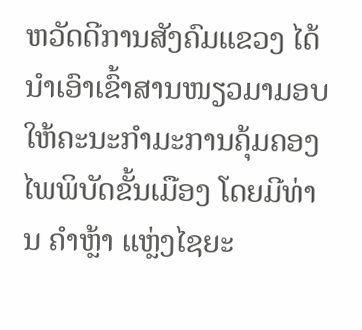ຫວັດດີການສັງຄົມແຂວງ ໄດ້ນໍາເອົາເຂົ້າສານໜຽວມາມອບໃຫ້ຄະນະກໍາມະການຄຸ້ມຄອງໄພພິບັດຂັ້ນເມືອງ ໂດຍມີທ່ານ ຄໍາຫຼ້າ ແຫຼ່ງໄຊຍະ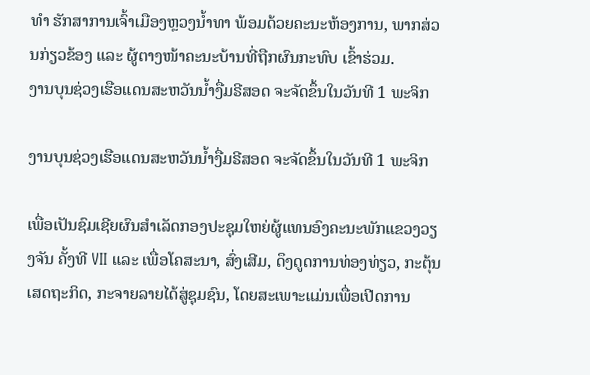ທໍາ ຮັກສາການເຈົ້າເມືອງຫຼວງນໍ້າທາ ພ້ອມດ້ວຍຄະນະຫ້ອງການ, ພາກສ່ວນກ່ຽວຂ້ອງ ແລະ ຜູ້ຕາງໜ້າຄະນະບ້ານທີ່ຖືກຜົນກະທົບ ເຂົ້າຮ່ວມ.
ງານບຸນຊ່ວງເຮືອແດນສະຫວັນນໍ້າງື່ມຣີສອດ ຈະຈັດຂຶ້ນໃນວັນທີ 1 ພະຈິກ

ງານບຸນຊ່ວງເຮືອແດນສະຫວັນນໍ້າງື່ມຣີສອດ ຈະຈັດຂຶ້ນໃນວັນທີ 1 ພະຈິກ

ເພື່ອເປັນຊົມເຊີຍຜົນສໍາເລັດກອງປະຊຸມໃຫຍ່ຜູ້ແທນອົງຄະນະພັກແຂວງວຽງຈັນ ຄັ້ງທີ VII ແລະ ເພື່ອໂຄສະນາ, ສົ່ງເສີມ, ດຶງດູດການທ່ອງທ່ຽວ, ກະຕຸ້ນເສດຖະກິດ, ກະຈາຍລາຍໄດ້ສູ່ຊຸມຊົນ, ໂດຍສະເພາະແມ່ນເພື່ອເປີດການ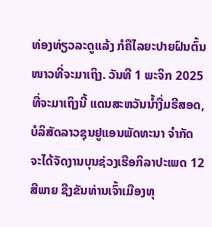ທ່ອງທ່ຽວລະດູແລ້ງ ກໍຄືໄລຍະປາຍຝົນຕົ້ນໜາວທີ່ຈະມາເຖິງ. ວັນທີ 1 ພະຈິກ 2025 ທີ່ຈະມາເຖິງນີ້ ແດນສະຫວັນນໍ້າງື່ມຣີສອດ, ບໍລິສັດລາວຊຸນຢູແອນພັດທະນາ ຈໍາກັດ ຈະໄດ້ຈັດງານບຸນຊ່ວງເຮືອກິລາປະເພດ 12 ສີພາຍ ຊີງຂັນທ່ານເຈົ້າເມືອງທຸ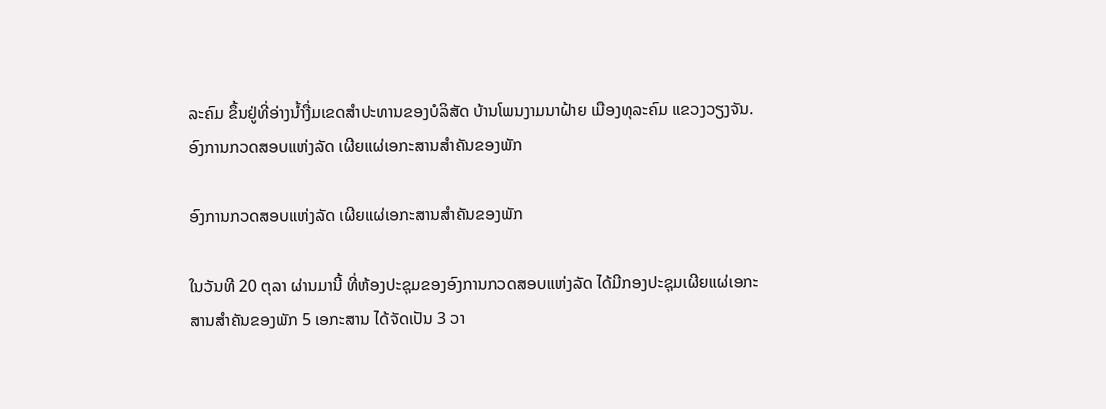ລະຄົມ ຂຶ້ນຢູ່ທີ່ອ່າງນໍ້າງື່ມເຂດສໍາປະທານຂອງບໍລິສັດ ບ້ານໂພນງາມນາຝ້າຍ ເມືອງທຸລະຄົມ ແຂວງວຽງຈັນ.
ອົງການກວດສອບແຫ່ງລັດ ເຜີຍແຜ່ເອກະສານສຳຄັນຂອງພັກ

ອົງການກວດສອບແຫ່ງລັດ ເຜີຍແຜ່ເອກະສານສຳຄັນຂອງພັກ

ໃນວັນທີ 20 ຕຸລາ ຜ່ານມານີ້ ທີ່ຫ້ອງປະຊຸມຂອງອົງການກວດສອບແຫ່ງລັດ ໄດ້ມີກອງປະຊຸມເຜີຍແຜ່ເອກະສານສຳຄັນຂອງພັກ 5 ເອກະສານ ໄດ້ຈັດເປັນ 3 ວາ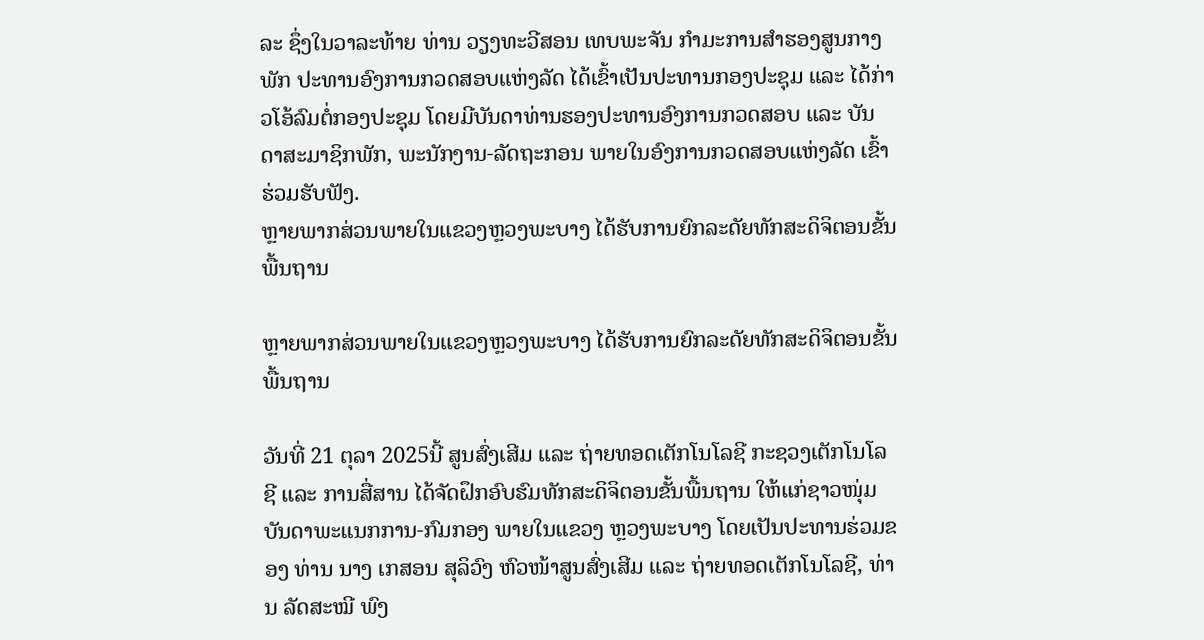ລະ ຊຶ່ງໃນວາລະທ້າຍ ທ່ານ ວຽງທະວີສອນ ເທບພະຈັນ ກໍາມະການສໍາຮອງສູນກາງພັກ ປະທານອົງການກວດສອບແຫ່ງລັດ ໄດ້ເຂົ້າເປັນປະທານກອງປະຊຸມ ແລະ ໄດ້ກ່າວໂອ້ລົມຕໍ່ກອງປະຊຸມ ໂດຍມີບັນດາທ່ານຮອງປະທານອົງການກວດສອບ ແລະ ບັນດາສະມາຊິກພັກ, ພະນັກງານ-ລັດຖະກອນ ພາຍໃນອົງການກວດສອບແຫ່ງລັດ ເຂົ້າຮ່ວມຮັບຟັງ.
ຫຼາຍພາກສ່ວນພາຍໃນແຂວງຫຼວງພະບາງ ໄດ້ຮັບການຍົກລະດັຍທັກສະດິຈິຕອນຂັ້ນພື້ນຖານ

ຫຼາຍພາກສ່ວນພາຍໃນແຂວງຫຼວງພະບາງ ໄດ້ຮັບການຍົກລະດັຍທັກສະດິຈິຕອນຂັ້ນພື້ນຖານ

ວັນທີ່ 21 ຕຸລາ 2025ນີ້ ສູນສົ່ງເສີມ ແລະ ຖ່າຍທອດເຕັກໂນໂລຊີ ກະຊວງເຕັກໂນໂລຊີ ແລະ ການສື່ສານ ໄດ້ຈັດຝຶກອົບຮົມທັກສະດິຈິຕອນຂັ້ນພື້ນຖານ ໃຫ້ແກ່ຊາວໜຸ່ມບັນດາພະແນກການ-ກົມກອງ ພາຍໃນແຂວງ ຫຼວງພະບາງ ໂດຍເປັນປະທານຮ່ວມຂອງ ທ່ານ ນາງ ເກສອນ ສຸລິວົງ ຫົວໜ້າສູນສົ່ງເສີມ ແລະ ຖ່າຍທອດເຕັກໂນໂລຊີ, ທ່ານ ລັດສະໝີ ພົງ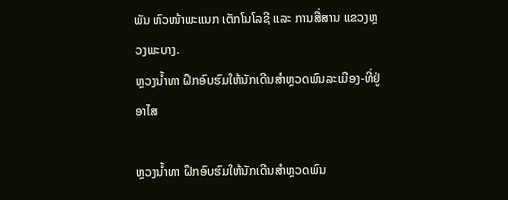ພັນ ຫົວໜ້າພະແນກ ເຕັກໂນໂລຊີ ແລະ ການສື່ສານ ແຂວງຫຼວງພະບາງ.
ຫຼວງນໍ້າທາ ຝຶກອົບຮົມໃຫ້ນັກເດີນສໍາຫຼວດພົນລະເມືອງ-ທີ່ຢູ່ອາໄສ

ຫຼວງນໍ້າທາ ຝຶກອົບຮົມໃຫ້ນັກເດີນສໍາຫຼວດພົນ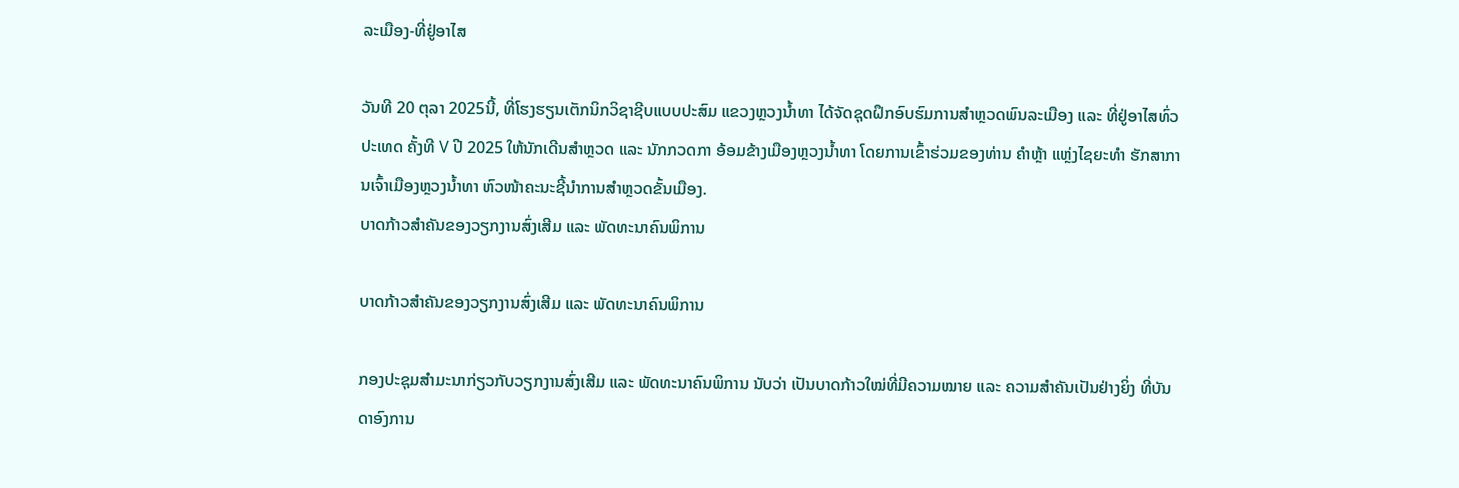ລະເມືອງ-ທີ່ຢູ່ອາໄສ

ວັນທີ 20 ຕຸລາ 2025ນີ້, ທີ່ໂຮງຮຽນເຕັກນິກວິຊາຊີບແບບປະສົມ ແຂວງຫຼວງນໍ້າທາ ໄດ້ຈັດຊຸດຝຶກອົບຮົມການສໍາຫຼວດພົນລະເມືອງ ແລະ ທີ່ຢູ່ອາໄສທົ່ວປະເທດ ຄັ້ງທີ V ປີ 2025 ໃຫ້ນັກເດີນສໍາຫຼວດ ແລະ ນັກກວດກາ ອ້ອມຂ້າງເມືອງຫຼວງນໍ້າທາ ໂດຍການເຂົ້າຮ່ວມຂອງທ່ານ ຄໍາຫຼ້າ ແຫຼ່ງໄຊຍະທໍາ ຮັກສາການເຈົ້າເມືອງຫຼວງນໍ້າທາ ຫົວໜ້າຄະນະຊີ້ນໍາການສໍາຫຼວດຂັ້ນເມືອງ.
ບາດກ້າວສຳຄັນຂອງວຽກງານສົ່ງເສີມ ແລະ ພັດທະນາຄົນພິການ

ບາດກ້າວສຳຄັນຂອງວຽກງານສົ່ງເສີມ ແລະ ພັດທະນາຄົນພິການ

ກອງປະຊຸມສຳມະນາກ່ຽວກັບວຽກງານສົ່ງເສີມ ແລະ ພັດທະນາຄົນພິການ ນັບວ່າ ເປັນບາດກ້າວໃໝ່ທີ່ມີຄວາມໝາຍ ແລະ ຄວາມສຳຄັນເປັນຢ່າງຍິ່ງ ທີ່ບັນດາອົງການ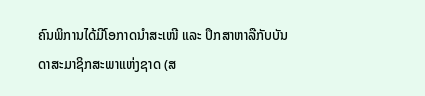ຄົນພິການໄດ້ມີໂອກາດນຳສະເໜີ ແລະ ປຶກສາຫາລືກັບບັນດາສະມາຊິກສະພາແຫ່ງຊາດ (ສ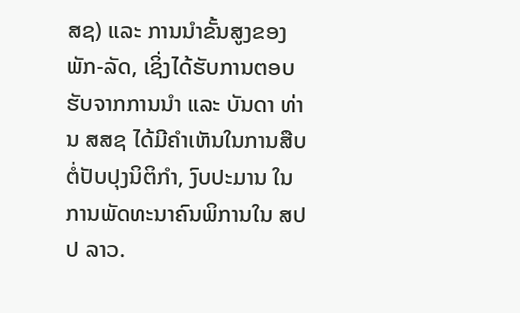ສຊ) ແລະ ການນຳຂັ້ນສູງຂອງພັກ-ລັດ, ເຊິ່ງໄດ້ຮັບການຕອບຮັບຈາກການນຳ ແລະ ບັນດາ ທ່ານ ສສຊ ໄດ້ມີຄຳເຫັນໃນການສືບຕໍ່ປັບປຸງນິຕິກຳ, ງົບປະມານ ໃນການພັດທະນາຄົນພິການໃນ ສປປ ລາວ.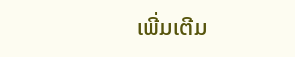ເພີ່ມເຕີມ